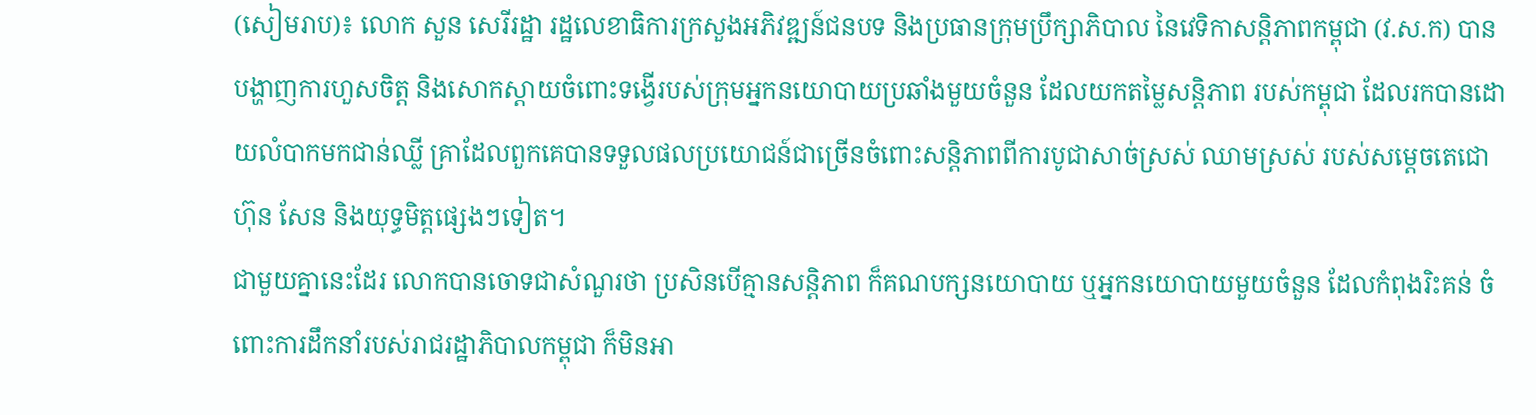(សៀមរាប)៖ លោក សួន សេរីរដ្ឋា រដ្ឋលេខាធិការក្រសួងអភិវឌ្ឍន៍ជនបទ និងប្រធានក្រុមប្រឹក្សាភិបាល នៃវេទិកាសន្តិភាពកម្ពុជា (វ.ស.ក) បានបង្ហាញការហួសចិត្ត និងសោកស្តាយចំពោះទង្វើរបស់ក្រុមអ្នកនយោបាយប្រឆាំងមួយចំនួន ដែលយកតម្លៃសន្តិភាព របស់កម្ពុជា ដែលរកបានដោយលំបាកមកជាន់ឈ្លី គ្រាដែលពួកគេបានទទួលផលប្រយោជន៍ជាច្រើនចំពោះសន្តិភាពពីការបូជាសាច់ស្រស់ ឈាមស្រស់ របស់សម្តេចតេជោ ហ៊ុន សែន និងយុទ្ធមិត្តផ្សេងៗទៀត។
ជាមួយគ្នានេះដែរ លោកបានចោទជាសំណួរថា ប្រសិនបើគ្មានសន្តិភាព ក៏គណបក្សនយោបាយ ឬអ្នកនយោបាយមួយចំនួន ដែលកំពុងរិះគន់ ចំពោះការដឹកនាំរបស់រាជរដ្ឋាភិបាលកម្ពុជា ក៏មិនអា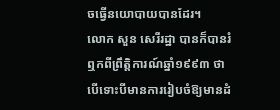ចធ្វើនយោបាយបានដែរ។
លោក សួន សេរីរដ្ឋា បានក៏បានរំឮកពីព្រឹត្តិការណ៍ឆ្នាំ១៩៩៣ ថា បើទោះបីមានការរៀបចំឱ្យមានដំ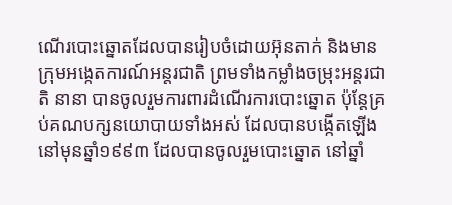ណើរបោះឆ្នោតដែលបានរៀបចំដោយអ៊ុនតាក់ និងមានក្រុមអង្កេតការណ៍អន្តរជាតិ ព្រមទាំងកម្លាំងចម្រុះអន្តរជាតិ នានា បានចូលរួមការពារដំណើរការបោះឆ្នោត ប៉ុន្តែគ្រប់គណបក្សនយោបាយទាំងអស់ ដែលបានបង្កើតឡើងនៅមុនឆ្នាំ១៩៩៣ ដែលបានចូលរួមបោះឆ្នោត នៅឆ្នាំ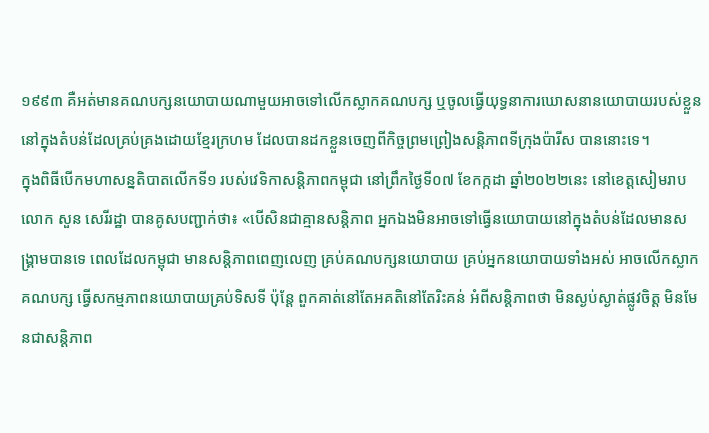១៩៩៣ គឺអត់មានគណបក្សនយោបាយណាមួយអាចទៅលើកស្លាកគណបក្ស ឬចូលធ្វើយុទ្ធនាការឃោសនានយោបាយរបស់ខ្លួននៅក្នុងតំបន់ដែលគ្រប់គ្រងដោយខ្មែរក្រហម ដែលបានដកខ្លួនចេញពីកិច្ចព្រមព្រៀងសន្តិភាពទីក្រុងប៉ារីស បាននោះទេ។
ក្នុងពិធីបើកមហាសន្នតិបាតលើកទី១ របស់វេទិកាសន្តិភាពកម្ពុជា នៅព្រឹកថ្ងៃទី០៧ ខែកក្កដា ឆ្នាំ២០២២នេះ នៅខេត្តសៀមរាប លោក សួន សេរីរដ្ឋា បានគូសបញ្ជាក់ថា៖ «បើសិនជាគ្មានសន្តិភាព អ្នកឯងមិនអាចទៅធ្វើនយោបាយនៅក្នុងតំបន់ដែលមានសង្គ្រាមបានទេ ពេលដែលកម្ពុជា មានសន្តិភាពពេញលេញ គ្រប់គណបក្សនយោបាយ គ្រប់អ្នកនយោបាយទាំងអស់ អាចលើកស្លាកគណបក្ស ធ្វើសកម្មភាពនយោបាយគ្រប់ទិសទី ប៉ុន្តែ ពួកគាត់នៅតែអគតិនៅតែរិះគន់ អំពីសន្តិភាពថា មិនស្ងប់ស្ងាត់ផ្លូវចិត្ត មិនមែនជាសន្តិភាព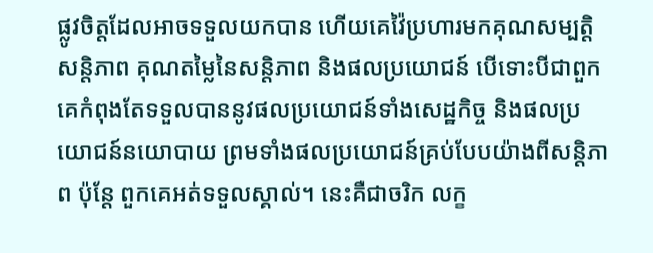ផ្លូវចិត្តដែលអាចទទួលយកបាន ហើយគេវ៉ៃប្រហារមកគុណសម្បត្តិសន្តិភាព គុណតម្លៃនៃសន្តិភាព និងផលប្រយោជន៍ បើទោះបីជាពួកគេកំពុងតែទទួលបាននូវផលប្រយោជន៍ទាំងសេដ្ឋកិច្ច និងផលប្រយោជន៍នយោបាយ ព្រមទាំងផលប្រយោជន៍គ្រប់បែបយ៉ាងពីសន្តិភាព ប៉ុន្តែ ពួកគេអត់ទទួលស្គាល់។ នេះគឺជាចរិក លក្ខ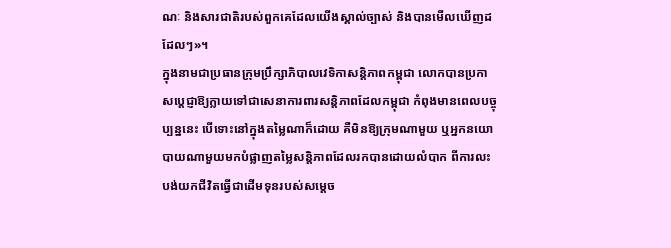ណៈ និងសារជាតិរបស់ពួកគេដែលយើងស្គាល់ច្បាស់ និងបានមើលឃើញដដែលៗ»។
ក្នុងនាមជាប្រធានក្រុមប្រឹក្សាភិបាលវេទិកាសន្តិភាពកម្ពុជា លោកបានប្រកាសប្តេជ្ញាឱ្យក្លាយទៅជាសេនាការពារសន្តិភាពដែលកម្ពុជា កំពុងមានពេលបច្ចុប្បន្ននេះ បើទោះនៅក្នុងតម្លៃណាក៏ដោយ គឺមិនឱ្យក្រុមណាមួយ ឬអ្នកនយោបាយណាមួយមកបំផ្លាញតម្លៃសន្តិភាពដែលរកបានដោយលំបាក ពីការលះបង់យកជីវិតធ្វើជាដើមទុនរបស់សម្តេច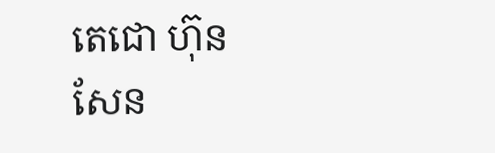តេជោ ហ៊ុន សែន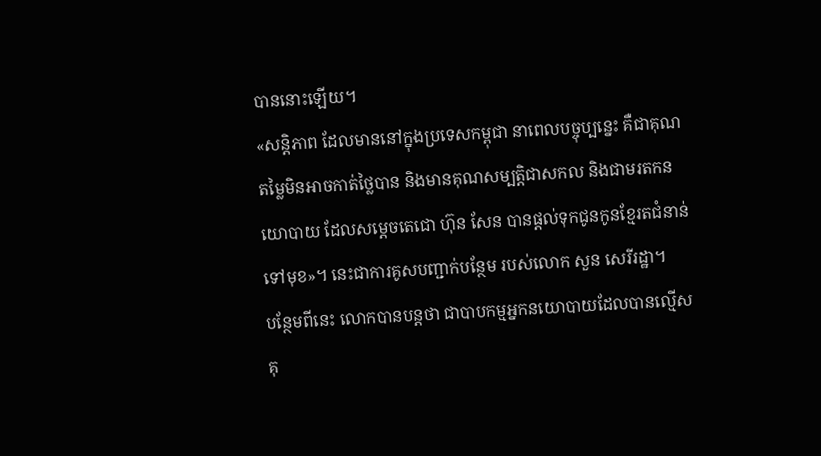បាននោះឡើយ។
«សន្តិភាព ដែលមាននៅក្នុងប្រទេសកម្ពុជា នាពេលបច្ចុប្បន្នេះ គឺជាគុណតម្លៃមិនអាចកាត់ថ្លៃបាន និងមានគុណសម្បត្តិជាសកល និងជាមរតកនយោបាយ ដែលសម្តេចតេជោ ហ៊ុន សែន បានផ្តល់ទុកជូនកូនខ្មែរតជំនាន់ទៅមុខ»។ នេះជាការគូសបញ្ជាក់បន្ថែម របស់លោក សួន សេរីរដ្ឋា។
បន្ថែមពីនេះ លោកបានបន្តថា ជាបាបកម្មអ្នកនយោបាយដែលបានល្មើសគុ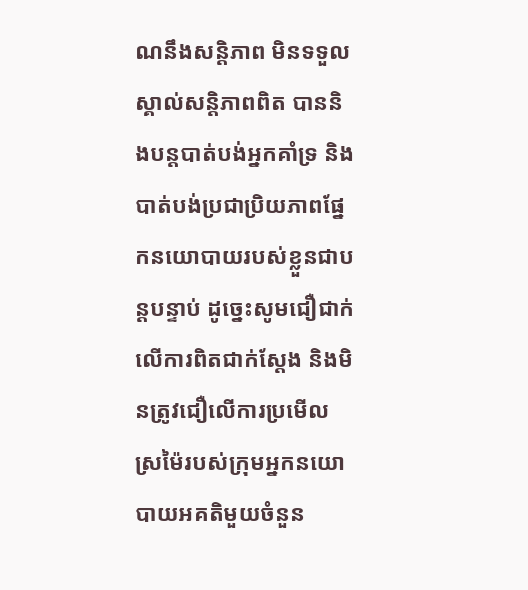ណនឹងសន្តិភាព មិនទទួលស្គាល់សន្តិភាពពិត បាននិងបន្តបាត់បង់អ្នកគាំទ្រ និងបាត់បង់ប្រជាប្រិយភាពផ្នែកនយោបាយរបស់ខ្លួនជាបន្តបន្ទាប់ ដូច្នេះសូមជឿជាក់លើការពិតជាក់ស្តែង និងមិនត្រូវជឿលើការប្រមើលស្រម៉ៃរបស់ក្រុមអ្នកនយោបាយអគតិមួយចំនួន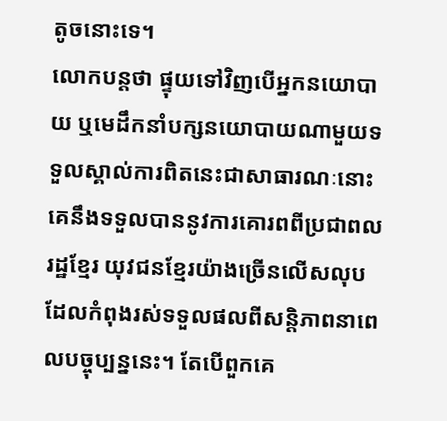តូចនោះទេ។
លោកបន្តថា ផ្ទុយទៅវិញបើអ្នកនយោបាយ ឬមេដឹកនាំបក្សនយោបាយណាមួយទទួលស្គាល់ការពិតនេះជាសាធារណៈនោះ គេនឹងទទួលបាននូវការគោរពពីប្រជាពលរដ្ឋខ្មែរ យុវជនខ្មែរយ៉ាងច្រើនលើសលុបដែលកំពុងរស់ទទួលផលពីសន្តិភាពនាពេលបច្ចុប្បន្ននេះ។ តែបើពួកគេ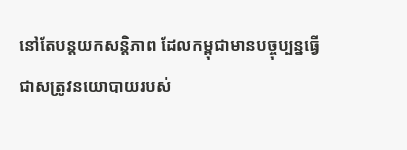នៅតែបន្តយកសន្តិភាព ដែលកម្ពុជាមានបច្ចុប្បន្នធ្វើជាសត្រូវនយោបាយរបស់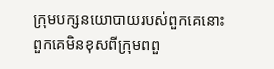ក្រុមបក្សនយោបាយរបស់ពួកគេនោះ ពួកគេមិនខុសពីក្រុមពពួ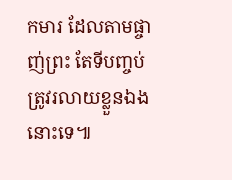កមារ ដែលតាមផ្ចាញ់ព្រះ តែទីបញ្ចប់ត្រូវរលាយខ្លួនឯងនោះទេ៕